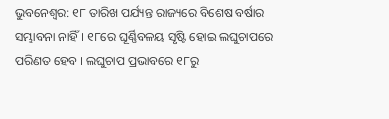ଭୁବନେଶ୍ୱର: ୧୮ ତାରିଖ ପର୍ଯ୍ୟନ୍ତ ରାଜ୍ୟରେ ବିଶେଷ ବର୍ଷାର ସମ୍ଭାବନା ନାହିଁ । ୧୮ରେ ଘୂର୍ଣ୍ଣିବଳୟ ସୃଷ୍ଟି ହୋଇ ଲଘୁଚାପରେ ପରିଣତ ହେବ । ଲଘୁଚାପ ପ୍ରଭାବରେ ୧୮ରୁ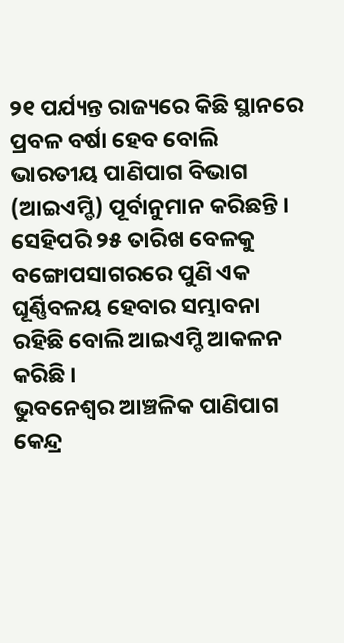୨୧ ପର୍ଯ୍ୟନ୍ତ ରାଜ୍ୟରେ କିଛି ସ୍ଥାନରେ ପ୍ରବଳ ବର୍ଷା ହେବ ବୋଲି ଭାରତୀୟ ପାଣିପାଗ ବିଭାଗ (ଆଇଏମ୍ଡି) ପୂର୍ବାନୁମାନ କରିଛନ୍ତି । ସେହିପରି ୨୫ ତାରିଖ ବେଳକୁ ବଙ୍ଗୋପସାଗରରେ ପୁଣି ଏକ ଘୂର୍ଣ୍ଣିବଳୟ ହେବାର ସମ୍ଭାବନା ରହିଛି ବୋଲି ଆଇଏମ୍ଡି ଆକଳନ କରିଛି ।
ଭୁବନେଶ୍ୱର ଆଞ୍ଚଳିକ ପାଣିପାଗ କେନ୍ଦ୍ର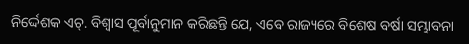ନିର୍ଦ୍ଦେଶକ ଏଚ୍. ବିଶ୍ୱାସ ପୂର୍ବାନୁମାନ କରିଛନ୍ତି ଯେ, ଏବେ ରାଜ୍ୟରେ ବିଶେଷ ବର୍ଷା ସମ୍ଭାବନା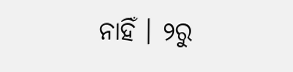ନାହିଁ । ୨ରୁ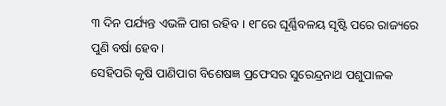୩ ଦିନ ପର୍ଯ୍ୟନ୍ତ ଏଭଳି ପାଗ ରହିବ । ୧୮ରେ ଘୂର୍ଣ୍ଣିବଳୟ ସୃଷ୍ଟି ପରେ ରାଜ୍ୟରେ ପୁଣି ବର୍ଷା ହେବ ।
ସେହିପରି କୃଷି ପାଣିପାଗ ବିଶେଷଜ୍ଞ ପ୍ରଫେସର ସୁରେନ୍ଦ୍ରନାଥ ପଶୁପାଳକ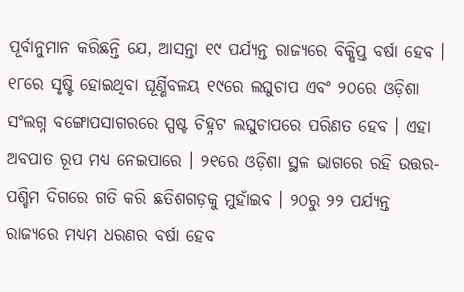ପୂର୍ବାନୁମାନ କରିଛନ୍ତି ଯେ, ଆସନ୍ତା ୧୯ ପର୍ଯ୍ୟନ୍ତ ରାଜ୍ୟରେ ବିକ୍ଷିପ୍ତ ବର୍ଷା ହେବ । ୧୮ରେ ସୃଷ୍ଟି ହୋଇଥିବା ଘୂର୍ଣ୍ଣିବଳୟ ୧୯ରେ ଲଘୁଚାପ ଏବଂ ୨୦ରେ ଓଡ଼ିଶା ସଂଲଗ୍ନ ବଙ୍ଗୋପସାଗରରେ ସ୍ପଷ୍ଟ ଚିହ୍ନଟ ଲଘୁଚାପରେ ପରିଣତ ହେବ । ଏହା ଅବପାତ ରୂପ ମଧ୍ୟ ନେଇପାରେ । ୨୧ରେ ଓଡ଼ିଶା ସ୍ଥଳ ଭାଗରେ ରହି ଉତ୍ତର-ପଶ୍ଚିମ ଦିଗରେ ଗତି କରି ଛତିଶଗଡ଼କୁ ମୁହାଁଇବ । ୨୦ରୁ ୨୨ ପର୍ଯ୍ୟନ୍ତ ରାଜ୍ୟରେ ମଧ୍ୟମ ଧରଣର ବର୍ଷା ହେବ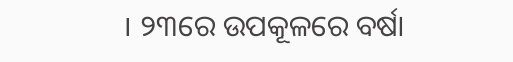। ୨୩ରେ ଉପକୂଳରେ ବର୍ଷା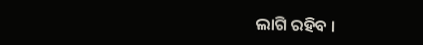ଲାଗି ରହିବ ।